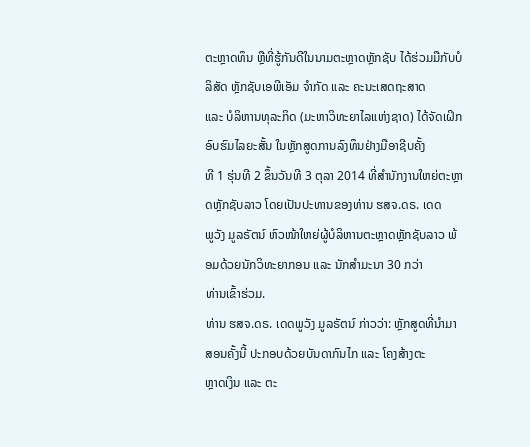ຕະຫຼາດທຶນ ຫຼືທີ່ຮູ້ກັນດີໃນນາມຕະຫຼາດຫຼັກຊັບ ໄດ້ຮ່ວມມືກັບບໍລິສັດ ຫຼັກຊັບເອພີເອັມ ຈຳກັດ ແລະ ຄະນະເສດຖະສາດ
ແລະ ບໍລິຫານທຸລະກິດ (ມະຫາວິທະຍາໄລແຫ່ງຊາດ) ໄດ້ຈັດເຝິກອົບຮົມໄລຍະສັ້ນ ໃນຫຼັກສູດການລົງທຶນຢ່າງມືອາຊີບຄັ້ງ
ທີ 1 ຮຸ່ນທີ 2 ຂຶ້ນວັນທີ 3 ຕຸລາ 2014 ທີ່ສຳນັກງານໃຫຍ່ຕະຫຼາດຫຼັກຊັບລາວ ໂດຍເປັນປະທານຂອງທ່ານ ຮສຈ.ດຣ. ເດດ
ພູວັງ ມູລຣັຕນ໌ ຫົວໜ້າໃຫຍ່ຜູ້ບໍລິຫານຕະຫຼາດຫຼັກຊັບລາວ ພ້ອມດ້ວຍນັກວິທະຍາກອນ ແລະ ນັກສຳມະນາ 30 ກວ່າ
ທ່ານເຂົ້າຮ່ວມ.
ທ່ານ ຮສຈ.ດຣ. ເດດພູວັງ ມູລຣັຕນ໌ ກ່າວວ່າ: ຫຼັກສູດທີ່ນຳມາສອນຄັ້ງນີ້ ປະກອບດ້ວຍບັນດາກົນໄກ ແລະ ໂຄງສ້າງຕະ
ຫຼາດເງິນ ແລະ ຕະ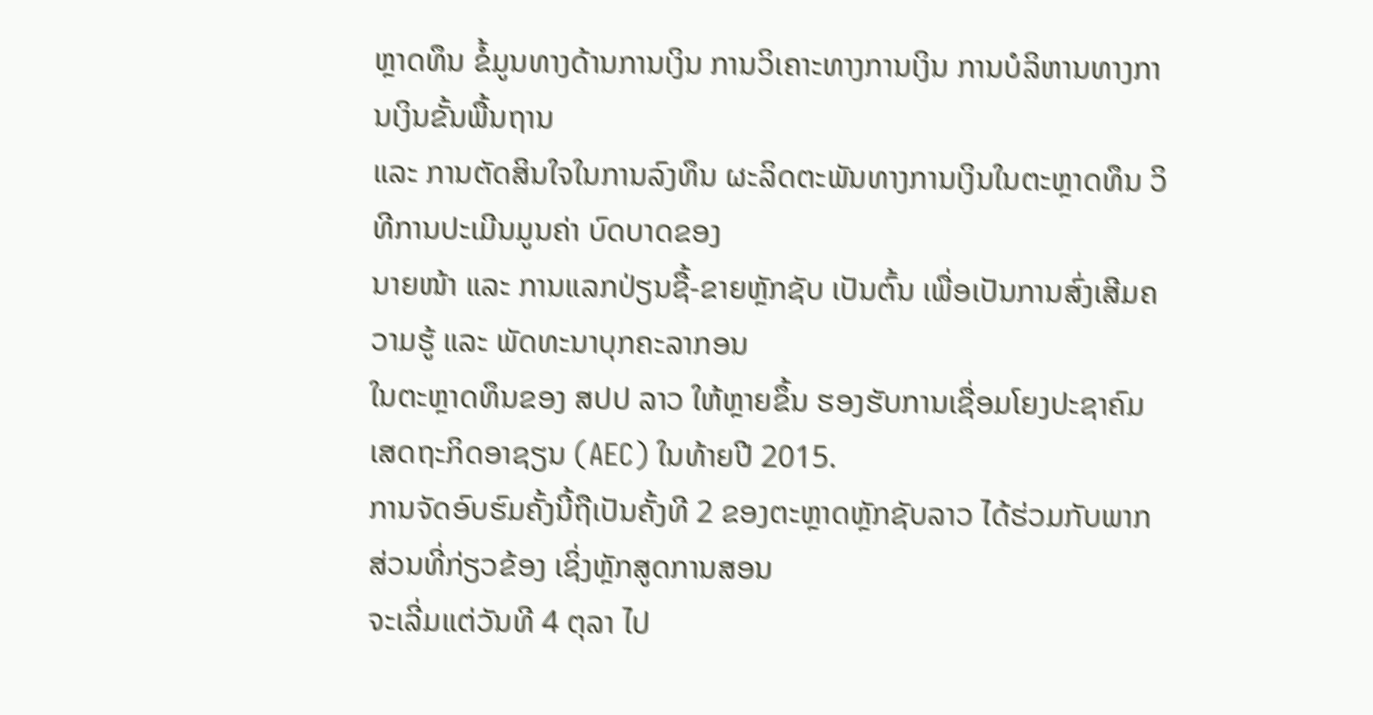ຫຼາດທຶນ ຂໍ້ມູນທາງດ້ານການເງິນ ການວິເຄາະທາງການເງິນ ການບໍລິຫານທາງການເງິນຂັ້ນພື້ນຖານ
ແລະ ການຕັດສິນໃຈໃນການລົງທຶນ ຜະລິດຕະພັນທາງການເງິນໃນຕະຫຼາດທຶນ ວິທີການປະເມີນມູນຄ່າ ບົດບາດຂອງ
ນາຍໜ້າ ແລະ ການແລກປ່ຽນຊື້-ຂາຍຫຼັກຊັບ ເປັນຕົ້ນ ເພື່ອເປັນການສົ່ງເສີມຄວາມຮູ້ ແລະ ພັດທະນາບຸກຄະລາກອນ
ໃນຕະຫຼາດທຶນຂອງ ສປປ ລາວ ໃຫ້ຫຼາຍຂຶ້ນ ຮອງຮັບການເຊື່ອມໂຍງປະຊາຄົມເສດຖະກິດອາຊຽນ (AEC) ໃນທ້າຍປີ 2015.
ການຈັດອົບຮົມຄັ້ງນີ້ຖືເປັນຄັ້ງທີ 2 ຂອງຕະຫຼາດຫຼັກຊັບລາວ ໄດ້ຮ່ວມກັບພາກສ່ວນທີ່ກ່ຽວຂ້ອງ ເຊິ່ງຫຼັກສູດການສອນ
ຈະເລີ່ມແຕ່ວັນທີ 4 ຕຸລາ ໄປ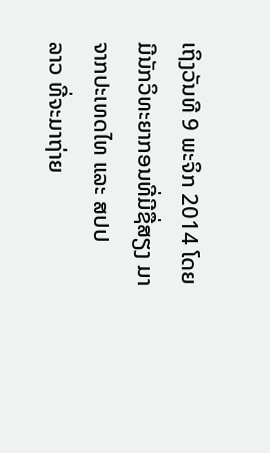ເຖິງວັນທີ 9 ພະຈິກ 2014 ໂດຍມີນັກວິທະຍາກອນທີ່ມີຊື່ສຽງ ມາຈາກປະເທດໄທ ແລະ ສປປ
ລາວ ທີ່ຈະມາຖ່າຍ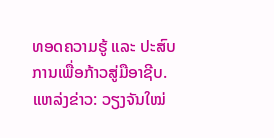ທອດຄວາມຮູ້ ແລະ ປະສົບການເພື່ອກ້າວສູ່ມືອາຊີບ.
ແຫລ່ງຂ່າວ: ວຽງຈັນໃໝ່